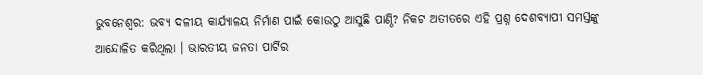ଭୁବନେଶ୍ୱର: ଭବ୍ୟ ଦଳୀୟ କାର୍ଯ୍ୟାଳୟ ନିର୍ମାଣ ପାଇଁ କୋଉଠୁ ଆସୁଛି ପାଣ୍ଠି? ନିକଟ ଅତୀତରେ ଏହି ପ୍ରଶ୍ନ ଦେଶବ୍ୟାପୀ ସମସ୍ତଙ୍କୁ ଆନ୍ଦୋଳିତ କରିଥିଲା । ଭାରତୀୟ ଜନତା ପାର୍ଟିର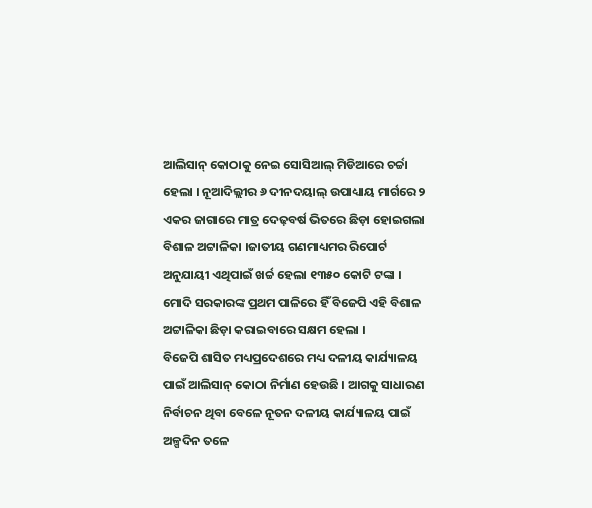ଆଲିସାନ୍ କୋଠାକୁ ନେଇ ସୋସିଆଲ୍ ମିଡିଆରେ ଚର୍ଚ୍ଚା ହେଲା । ନୂଆଦିଲ୍ଲୀର ୬ ଦୀନଦୟାଲ୍ ଉପାଧ୍ୟାୟ ମାର୍ଗରେ ୨ ଏକର ଜାଗାରେ ମାତ୍ର ଦେଢ଼ବର୍ଷ ଭିତରେ ଛିଡ଼ା ହୋଇଗଲା ବିଶାଳ ଅଟ୍ଟାଳିକା ।ଜାତୀୟ ଗଣମାଧ୍ୟମର ରିପୋର୍ଟ ଅନୁଯାୟୀ ଏଥିପାଇଁ ଖର୍ଚ୍ଚ ହେଲା ୧୩୫୦ କୋଟି ଟଙ୍କା । ମୋଦି ସରକାରଙ୍କ ପ୍ରଥମ ପାଳିରେ ହିଁ ବିଜେପି ଏହି ବିଶାଳ ଅଟ୍ଟାଳିକା ଛିଡ଼ା କରାଇବାରେ ସକ୍ଷମ ହେଲା ।
ବିଜେପି ଶାସିତ ମଧ୍ୟପ୍ରଦେଶରେ ମଧ୍ୟ ଦଳୀୟ କାର୍ଯ୍ୟାଳୟ ପାଇଁ ଆଲିସାନ୍ କୋଠା ନିର୍ମାଣ ହେଉଛି । ଆଗକୁ ସାଧାରଣ ନିର୍ବାଚନ ଥିବା ବେଳେ ନୂତନ ଦଳୀୟ କାର୍ଯ୍ୟାଳୟ ପାଇଁ ଅଳ୍ପଦିନ ତଳେ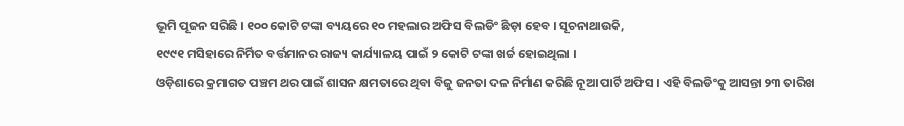ଭୂମି ପୂଜନ ସରିଛି । ୧୦୦ କୋଟି ଟଙ୍କା ବ୍ୟୟରେ ୧୦ ମହଲାର ଅଫିସ ବିଲଡିଂ ଛିଡ଼ା ହେବ । ସୂଚନାଥାଉକି,
୧୯୯୧ ମସିହାରେ ନିର୍ମିତ ବର୍ତ୍ତମାନର ରାଜ୍ୟ କାର୍ଯ୍ୟାଳୟ ପାଇଁ ୨ କୋଟି ଟଙ୍କା ଖର୍ଚ୍ଚ ହୋଇଥିଲା ।
ଓଡ଼ିଶାରେ କ୍ରମାଗତ ପଞ୍ଚମ ଥର ପାଇଁ ଶାସନ କ୍ଷମତାରେ ଥିବା ବିଜୁ ଜନତା ଦଳ ନିର୍ମାଣ କରିଛି ନୂଆ ପାର୍ଟି ଅଫିସ । ଏହି ବିଲଡିଂକୁ ଆସନ୍ତା ୨୩ ତାରିଖ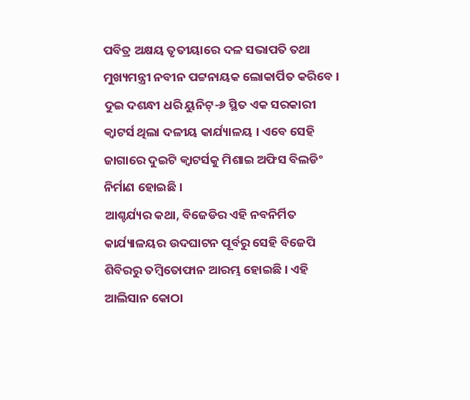ପବିତ୍ର ଅକ୍ଷୟ ତୃତୀୟାରେ ଦଳ ସଭାପତି ତଥା ମୁଖ୍ୟମନ୍ତ୍ରୀ ନବୀନ ପଟ୍ଟନାୟକ ଲୋକାର୍ପିତ କରିବେ । ଦୁଇ ଦଶନ୍ଧୀ ଧରି ୟୁନିଟ୍-୬ ସ୍ଥିତ ଏକ ସରକାରୀ କ୍ୱାଟର୍ସ ଥିଲା ଦଳୀୟ କାର୍ଯ୍ୟାଳୟ । ଏବେ ସେହି ଜାଗାରେ ଦୁଇଟି କ୍ୱାଟର୍ସକୁ ମିଶାଇ ଅଫିସ ବିଲଡିଂ ନିର୍ମାଣ ହୋଇଛି ।
ଆଶ୍ଚର୍ଯ୍ୟର କଥା, ବିଜେଡିର ଏହି ନବନିର୍ମିତ କାର୍ଯ୍ୟାଳୟର ଉଦଘାଟନ ପୂର୍ବରୁ ସେହି ବିଜେପି ଶିବିରରୁ ତମ୍ବିତୋଫାନ ଆରମ୍ଭ ହୋଇଛି । ଏହି ଆଲିସାନ କୋଠା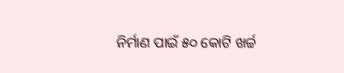ନିର୍ମାଣ ପାଇଁ ୫୦ କୋଟି ଖର୍ଚ୍ଚ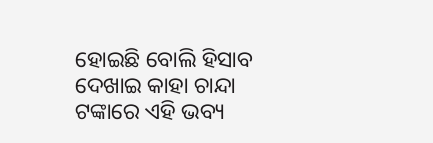ହୋଇଛି ବୋଲି ହିସାବ ଦେଖାଇ କାହା ଚାନ୍ଦା ଟଙ୍କାରେ ଏହି ଭବ୍ୟ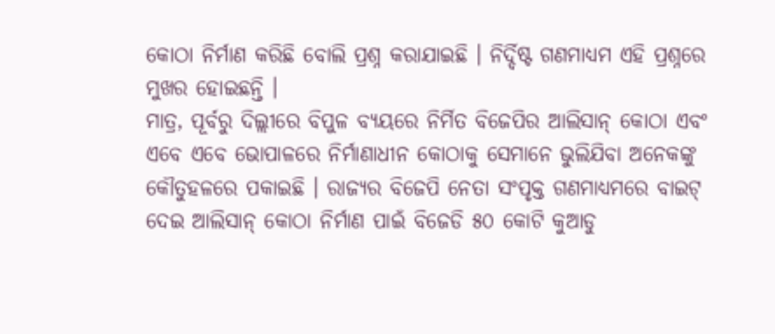କୋଠା ନିର୍ମାଣ କରିଛି ବୋଲି ପ୍ରଶ୍ନ କରାଯାଇଛି । ନିର୍ଦ୍ଦିଷ୍ଟ ଗଣମାଧ୍ୟମ ଏହି ପ୍ରଶ୍ନରେ ମୁଖର ହୋଇଛନ୍ତି ।
ମାତ୍ର, ପୂର୍ବରୁ ଦିଲ୍ଲୀରେ ବିପୁଳ ବ୍ୟୟରେ ନିର୍ମିତ ବିଜେପିର ଆଲିସାନ୍ କୋଠା ଏବଂ ଏବେ ଏବେ ଭୋପାଳରେ ନିର୍ମାଣାଧୀନ କୋଠାକୁ ସେମାନେ ଭୁଲିଯିବା ଅନେକଙ୍କୁ କୌତୁହଳରେ ପକାଇଛି । ରାଜ୍ୟର ବିଜେପି ନେତା ସଂପୃକ୍ତ ଗଣମାଧ୍ୟମରେ ବାଇଟ୍ ଦେଇ ଆଲିସାନ୍ କୋଠା ନିର୍ମାଣ ପାଇଁ ବିଜେଡି ୫୦ କୋଟି କୁଆଡୁ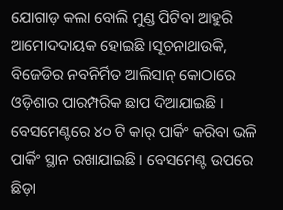ଯୋଗାଡ଼ କଲା ବୋଲି ମୁଣ୍ଡ ପିଟିବା ଆହୁରି ଆମୋଦଦାୟକ ହୋଇଛି ।ସୂଚନାଥାଉକି, ବିଜେଡିର ନବନିର୍ମିତ ଆଲିସାନ୍ କୋଠାରେ ଓଡ଼ିଶାର ପାରମ୍ପରିକ ଛାପ ଦିଆଯାଇଛି । ବେସମେଣ୍ଟରେ ୪୦ ଟି କାର୍ ପାର୍କିଂ କରିବା ଭଳି ପାର୍କିଂ ସ୍ଥାନ ରଖାଯାଇଛି । ବେସମେଣ୍ଟ ଉପରେ ଛିଡ଼ା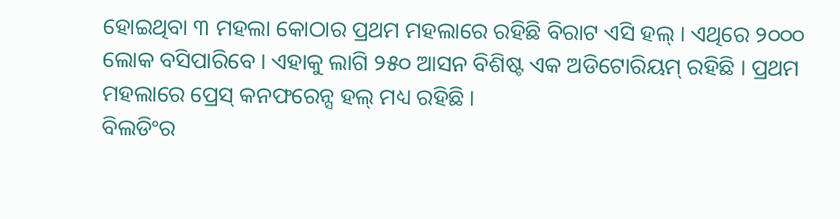ହୋଇଥିବା ୩ ମହଲା କୋଠାର ପ୍ରଥମ ମହଲାରେ ରହିଛି ବିରାଟ ଏସି ହଲ୍ । ଏଥିରେ ୨୦୦୦ ଲୋକ ବସିପାରିବେ । ଏହାକୁ ଲାଗି ୨୫୦ ଆସନ ବିଶିଷ୍ଟ ଏକ ଅଡିଟୋରିୟମ୍ ରହିଛି । ପ୍ରଥମ ମହଲାରେ ପ୍ରେସ୍ କନଫରେନ୍ସ ହଲ୍ ମଧ୍ୟ ରହିଛି ।
ବିଲଡିଂର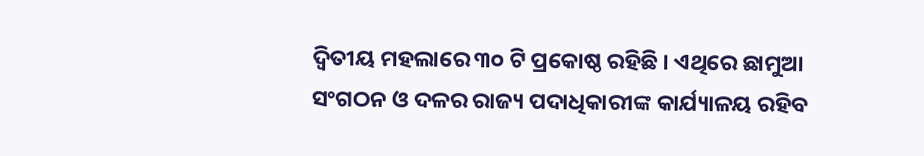ଦ୍ୱିତୀୟ ମହଲାରେ ୩୦ ଟି ପ୍ରକୋଷ୍ଠ ରହିଛି । ଏଥିରେ ଛାମୁଆ ସଂଗଠନ ଓ ଦଳର ରାଜ୍ୟ ପଦାଧିକାରୀଙ୍କ କାର୍ଯ୍ୟାଳୟ ରହିବ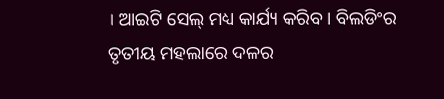। ଆଇଟି ସେଲ୍ ମଧ୍ୟ କାର୍ଯ୍ୟ କରିବ । ବିଲଡିଂର ତୃତୀୟ ମହଲାରେ ଦଳର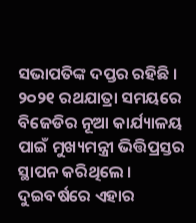ସଭାପତିଙ୍କ ଦପ୍ତର ରହିଛି । ୨୦୨୧ ରଥଯାତ୍ରା ସମୟରେ ବିଜେଡିର ନୂଆ କାର୍ଯ୍ୟାଳୟ ପାଇଁ ମୁଖ୍ୟମନ୍ତ୍ରୀ ଭିତ୍ତିପ୍ରସ୍ତର ସ୍ଥାପନ କରିଥିଲେ । ଦୁଇବର୍ଷରେ ଏହାର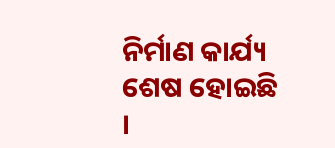ନିର୍ମାଣ କାର୍ଯ୍ୟ ଶେଷ ହୋଇଛି ।